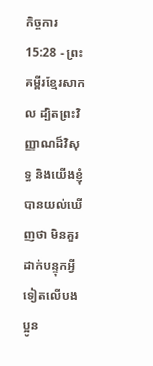កិច្ចការ 15:28 - ព្រះគម្ពីរខ្មែរសាកល ដ្បិតព្រះវិញ្ញាណដ៏វិសុទ្ធ និងយើងខ្ញុំបានយល់ឃើញថា មិនគួរដាក់បន្ទុកអ្វីទៀតលើបងប្អូន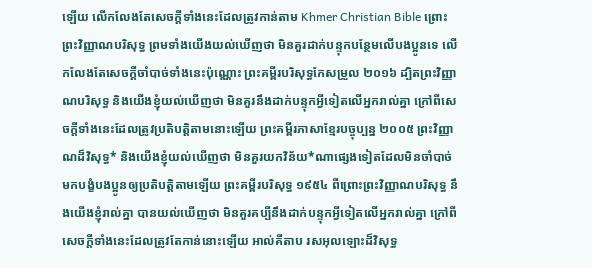ឡើយ លើកលែងតែសេចក្ដីទាំងនេះដែលត្រូវកាន់តាម Khmer Christian Bible ព្រោះព្រះវិញ្ញាណបរិសុទ្ធ ព្រមទាំងយើងយល់ឃើញថា មិនគួរដាក់បន្ទុកបន្ថែមលើបងប្អូនទេ លើកលែងតែសេចក្ដីចាំបាច់ទាំងនេះប៉ុណ្ណោះ ព្រះគម្ពីរបរិសុទ្ធកែសម្រួល ២០១៦ ដ្បិតព្រះវិញ្ញាណបរិសុទ្ធ និងយើងខ្ញុំយល់ឃើញថា មិនគួរនឹងដាក់បន្ទុកអ្វីទៀតលើអ្នករាល់គ្នា ក្រៅពីសេចក្តីទាំងនេះដែលត្រូវប្រតិបត្តិតាមនោះឡើយ ព្រះគម្ពីរភាសាខ្មែរបច្ចុប្បន្ន ២០០៥ ព្រះវិញ្ញាណដ៏វិសុទ្ធ* និងយើងខ្ញុំយល់ឃើញថា មិនគួរយកវិន័យ*ណាផ្សេងទៀតដែលមិនចាំបាច់ មកបង្ខំបងប្អូនឲ្យប្រតិបត្តិតាមឡើយ ព្រះគម្ពីរបរិសុទ្ធ ១៩៥៤ ពីព្រោះព្រះវិញ្ញាណបរិសុទ្ធ នឹងយើងខ្ញុំរាល់គ្នា បានយល់ឃើញថា មិនគួរគប្បីនឹងដាក់បន្ទុកអ្វីទៀតលើអ្នករាល់គ្នា ក្រៅពីសេចក្ដីទាំងនេះដែលត្រូវតែកាន់នោះឡើយ អាល់គីតាប រសអុលឡោះដ៏វិសុទ្ធ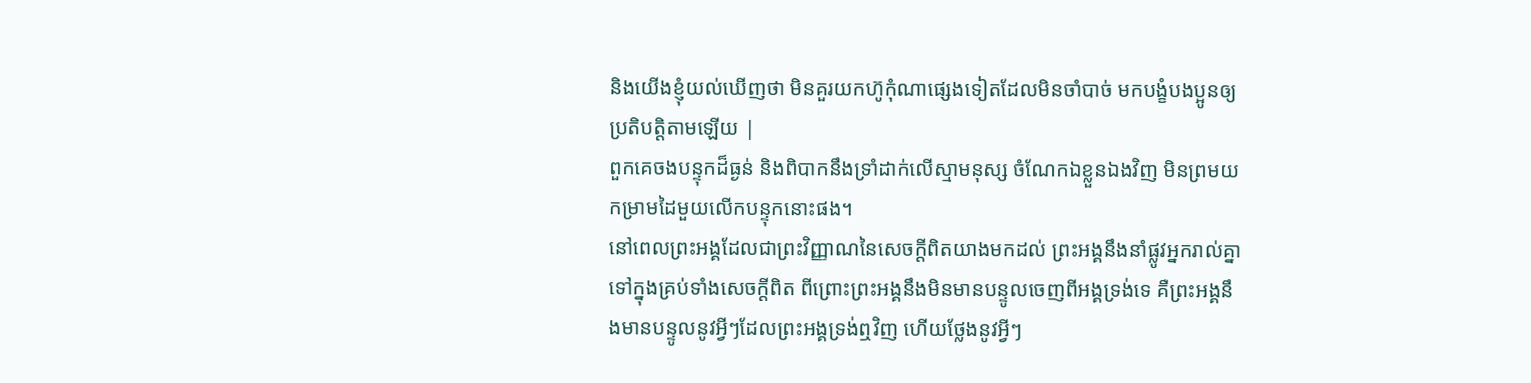និងយើងខ្ញុំយល់ឃើញថា មិនគួរយកហ៊ូកុំណាផ្សេងទៀតដែលមិនចាំបាច់ មកបង្ខំបងប្អូនឲ្យប្រតិបត្ដិតាមឡើយ |
ពួកគេចងបន្ទុកដ៏ធ្ងន់ និងពិបាកនឹងទ្រាំដាក់លើស្មាមនុស្ស ចំណែកឯខ្លួនឯងវិញ មិនព្រមយកម្រាមដៃមួយលើកបន្ទុកនោះផង។
នៅពេលព្រះអង្គដែលជាព្រះវិញ្ញាណនៃសេចក្ដីពិតយាងមកដល់ ព្រះអង្គនឹងនាំផ្លូវអ្នករាល់គ្នាទៅក្នុងគ្រប់ទាំងសេចក្ដីពិត ពីព្រោះព្រះអង្គនឹងមិនមានបន្ទូលចេញពីអង្គទ្រង់ទេ គឺព្រះអង្គនឹងមានបន្ទូលនូវអ្វីៗដែលព្រះអង្គទ្រង់ឮវិញ ហើយថ្លែងនូវអ្វីៗ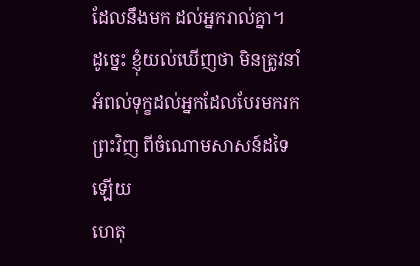ដែលនឹងមក ដល់អ្នករាល់គ្នា។
ដូច្នេះ ខ្ញុំយល់ឃើញថា មិនត្រូវនាំអំពល់ទុក្ខដល់អ្នកដែលបែរមករកព្រះវិញ ពីចំណោមសាសន៍ដទៃឡើយ
ហេតុ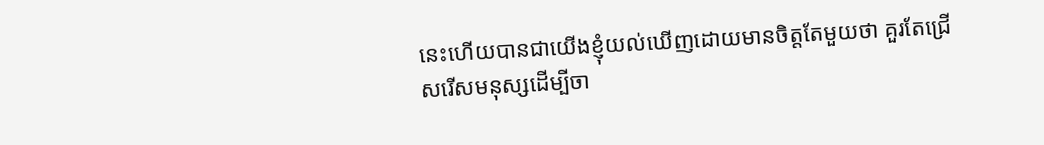នេះហើយបានជាយើងខ្ញុំយល់ឃើញដោយមានចិត្តតែមួយថា គួរតែជ្រើសរើសមនុស្សដើម្បីចា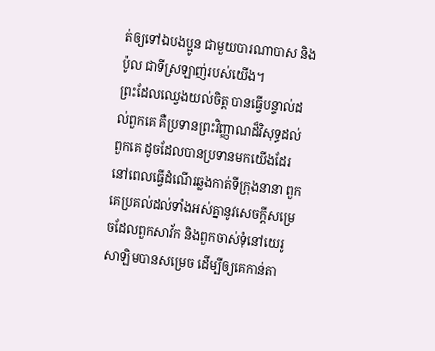ត់ឲ្យទៅឯបងប្អូន ជាមួយបារណាបាស និងប៉ូល ជាទីស្រឡាញ់របស់យើង។
ព្រះដែលឈ្វេងយល់ចិត្ត បានធ្វើបន្ទាល់ដល់ពួកគេ គឺប្រទានព្រះវិញ្ញាណដ៏វិសុទ្ធដល់ពួកគេ ដូចដែលបានប្រទានមកយើងដែរ
នៅពេលធ្វើដំណើរឆ្លងកាត់ទីក្រុងនានា ពួកគេប្រគល់ដល់ទាំងអស់គ្នានូវសេចក្ដីសម្រេចដែលពួកសាវ័ក និងពួកចាស់ទុំនៅយេរូសាឡិមបានសម្រេច ដើម្បីឲ្យគេកាន់តា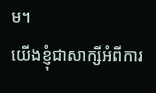ម។
យើងខ្ញុំជាសាក្សីអំពីការ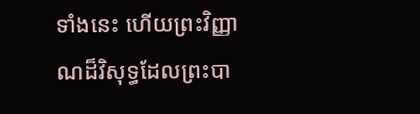ទាំងនេះ ហើយព្រះវិញ្ញាណដ៏វិសុទ្ធដែលព្រះបា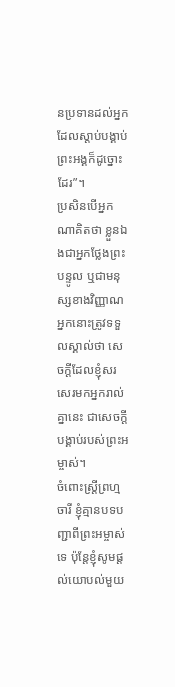នប្រទានដល់អ្នកដែលស្ដាប់បង្គាប់ព្រះអង្គក៏ដូច្នោះដែរ”។
ប្រសិនបើអ្នកណាគិតថា ខ្លួនឯងជាអ្នកថ្លែងព្រះបន្ទូល ឬជាមនុស្សខាងវិញ្ញាណ អ្នកនោះត្រូវទទួលស្គាល់ថា សេចក្ដីដែលខ្ញុំសរសេរមកអ្នករាល់គ្នានេះ ជាសេចក្ដីបង្គាប់របស់ព្រះអម្ចាស់។
ចំពោះស្ត្រីព្រហ្មចារី ខ្ញុំគ្មានបទបញ្ជាពីព្រះអម្ចាស់ទេ ប៉ុន្តែខ្ញុំសូមផ្ដល់យោបល់មួយ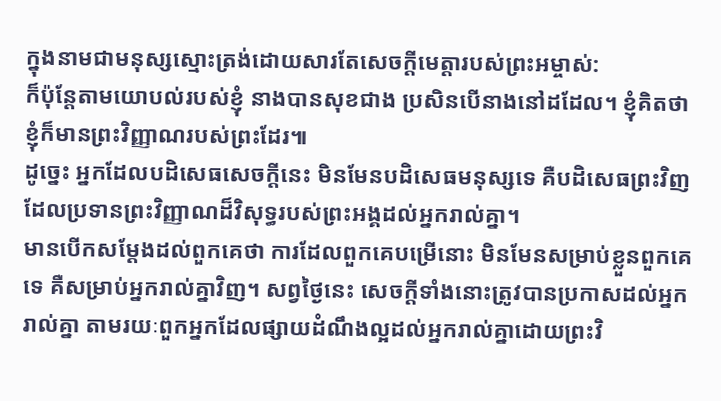ក្នុងនាមជាមនុស្សស្មោះត្រង់ដោយសារតែសេចក្ដីមេត្តារបស់ព្រះអម្ចាស់:
ក៏ប៉ុន្តែតាមយោបល់របស់ខ្ញុំ នាងបានសុខជាង ប្រសិនបើនាងនៅដដែល។ ខ្ញុំគិតថា ខ្ញុំក៏មានព្រះវិញ្ញាណរបស់ព្រះដែរ៕
ដូច្នេះ អ្នកដែលបដិសេធសេចក្ដីនេះ មិនមែនបដិសេធមនុស្សទេ គឺបដិសេធព្រះវិញ ដែលប្រទានព្រះវិញ្ញាណដ៏វិសុទ្ធរបស់ព្រះអង្គដល់អ្នករាល់គ្នា។
មានបើកសម្ដែងដល់ពួកគេថា ការដែលពួកគេបម្រើនោះ មិនមែនសម្រាប់ខ្លួនពួកគេទេ គឺសម្រាប់អ្នករាល់គ្នាវិញ។ សព្វថ្ងៃនេះ សេចក្ដីទាំងនោះត្រូវបានប្រកាសដល់អ្នករាល់គ្នា តាមរយៈពួកអ្នកដែលផ្សាយដំណឹងល្អដល់អ្នករាល់គ្នាដោយព្រះវិ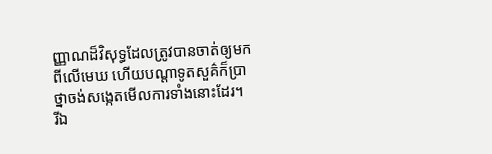ញ្ញាណដ៏វិសុទ្ធដែលត្រូវបានចាត់ឲ្យមកពីលើមេឃ ហើយបណ្ដាទូតសួគ៌ក៏ប្រាថ្នាចង់សង្កេតមើលការទាំងនោះដែរ។
រីឯ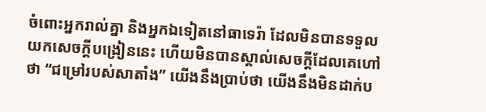ចំពោះអ្នករាល់គ្នា និងអ្នកឯទៀតនៅធាទេរ៉ា ដែលមិនបានទទួលយកសេចក្ដីបង្រៀននេះ ហើយមិនបានស្គាល់សេចក្ដីដែលគេហៅថា “ជម្រៅរបស់សាតាំង” យើងនឹងប្រាប់ថា យើងនឹងមិនដាក់ប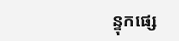ន្ទុកផ្សេ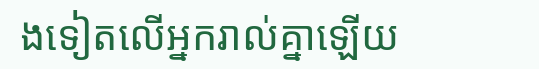ងទៀតលើអ្នករាល់គ្នាឡើយ